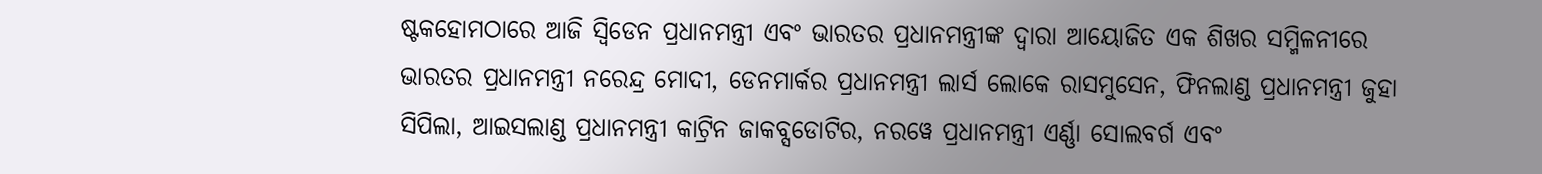ଷ୍ଟକହୋମଠାରେ ଆଜି ସ୍ୱିଡେନ ପ୍ରଧାନମନ୍ତ୍ରୀ ଏବଂ ଭାରତର ପ୍ରଧାନମନ୍ତ୍ରୀଙ୍କ ଦ୍ୱାରା ଆୟୋଜିତ ଏକ ଶିଖର ସମ୍ମିଳନୀରେ ଭାରତର ପ୍ରଧାନମନ୍ତ୍ରୀ ନରେନ୍ଦ୍ର ମୋଦୀ, ଡେନମାର୍କର ପ୍ରଧାନମନ୍ତ୍ରୀ ଲାର୍ସ ଲୋକେ ରାସମୁସେନ, ଫିନଲାଣ୍ଡ ପ୍ରଧାନମନ୍ତ୍ରୀ ଜୁହା ସିପିଲା, ଆଇସଲାଣ୍ଡ ପ୍ରଧାନମନ୍ତ୍ରୀ କାଟ୍ରିନ ଜାକବ୍ସଡୋଟିର, ନରୱେ ପ୍ରଧାନମନ୍ତ୍ରୀ ଏର୍ଣ୍ଣା ସୋଲବର୍ଗ ଏବଂ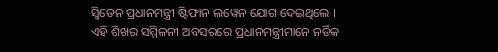ସ୍ୱିଡେନ ପ୍ରଧାନମନ୍ତ୍ରୀ ଷ୍ଟିଫାନ ଲୱେନ ଯୋଗ ଦେଇଥିଲେ ।
ଏହି ଶିଖର ସମ୍ମିଳନୀ ଅବସରରେ ପ୍ରଧାନମନ୍ତ୍ରୀମାନେ ନର୍ଡିକ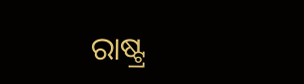ରାଷ୍ଟ୍ର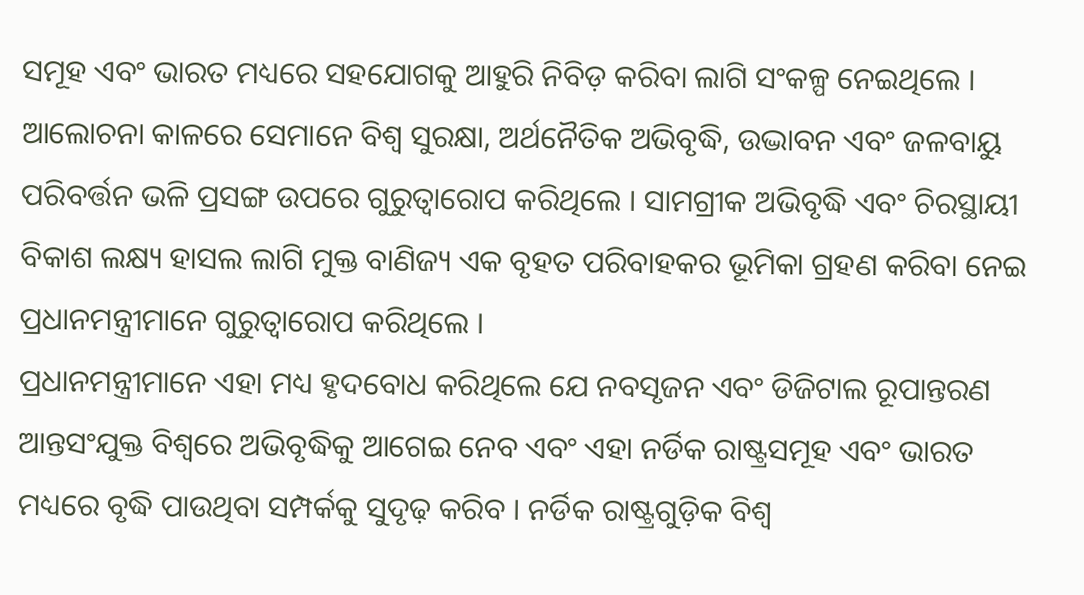ସମୂହ ଏବଂ ଭାରତ ମଧ୍ୟରେ ସହଯୋଗକୁ ଆହୁରି ନିବିଡ଼ କରିବା ଲାଗି ସଂକଳ୍ପ ନେଇଥିଲେ । ଆଲୋଚନା କାଳରେ ସେମାନେ ବିଶ୍ୱ ସୁରକ୍ଷା, ଅର୍ଥନୈତିକ ଅଭିବୃଦ୍ଧି, ଉଦ୍ଭାବନ ଏବଂ ଜଳବାୟୁ ପରିବର୍ତ୍ତନ ଭଳି ପ୍ରସଙ୍ଗ ଉପରେ ଗୁରୁତ୍ୱାରୋପ କରିଥିଲେ । ସାମଗ୍ରୀକ ଅଭିବୃଦ୍ଧି ଏବଂ ଚିରସ୍ଥାୟୀ ବିକାଶ ଲକ୍ଷ୍ୟ ହାସଲ ଲାଗି ମୁକ୍ତ ବାଣିଜ୍ୟ ଏକ ବୃହତ ପରିବାହକର ଭୂମିକା ଗ୍ରହଣ କରିବା ନେଇ ପ୍ରଧାନମନ୍ତ୍ରୀମାନେ ଗୁରୁତ୍ୱାରୋପ କରିଥିଲେ ।
ପ୍ରଧାନମନ୍ତ୍ରୀମାନେ ଏହା ମଧ୍ୟ ହୃଦବୋଧ କରିଥିଲେ ଯେ ନବସୃଜନ ଏବଂ ଡିଜିଟାଲ ରୂପାନ୍ତରଣ ଆନ୍ତସଂଯୁକ୍ତ ବିଶ୍ୱରେ ଅଭିବୃଦ୍ଧିକୁ ଆଗେଇ ନେବ ଏବଂ ଏହା ନର୍ଡିକ ରାଷ୍ଟ୍ରସମୂହ ଏବଂ ଭାରତ ମଧ୍ୟରେ ବୃଦ୍ଧି ପାଉଥିବା ସମ୍ପର୍କକୁ ସୁଦୃଢ଼ କରିବ । ନର୍ଡିକ ରାଷ୍ଟ୍ରଗୁଡ଼ିକ ବିଶ୍ୱ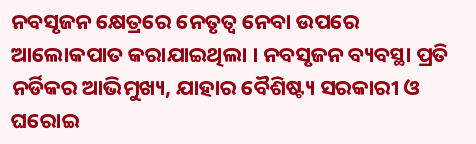ନବସୃଜନ କ୍ଷେତ୍ରରେ ନେତୃତ୍ୱ ନେବା ଉପରେ ଆଲୋକପାତ କରାଯାଇଥିଲା । ନବସୃଜନ ବ୍ୟବସ୍ଥା ପ୍ରତି ନର୍ଡିକର ଆଭିମୁଖ୍ୟ, ଯାହାର ବୈଶିଷ୍ଟ୍ୟ ସରକାରୀ ଓ ଘରୋଇ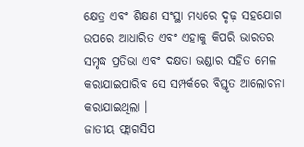କ୍ଷେତ୍ର ଏବଂ ଶିକ୍ଷଣ ସଂସ୍ଥା ମଧ୍ୟରେ ଦୃଢ଼ ସହଯୋଗ ଉପରେ ଆଧାରିତ ଏବଂ ଏହାକୁ କିପରି ଭାରତର ସମୃଦ୍ଧ ପ୍ରତିଭା ଏବଂ ଦକ୍ଷତା ଭଣ୍ଡାର ସହିତ ମେଳ କରାଯାଇପାରିବ ସେ ସମ୍ପର୍କରେ ବିସ୍ତୃତ ଆଲୋଚନା କରାଯାଇଥିଲା ।
ଜାତୀୟ ଫ୍ଲାଗସିପ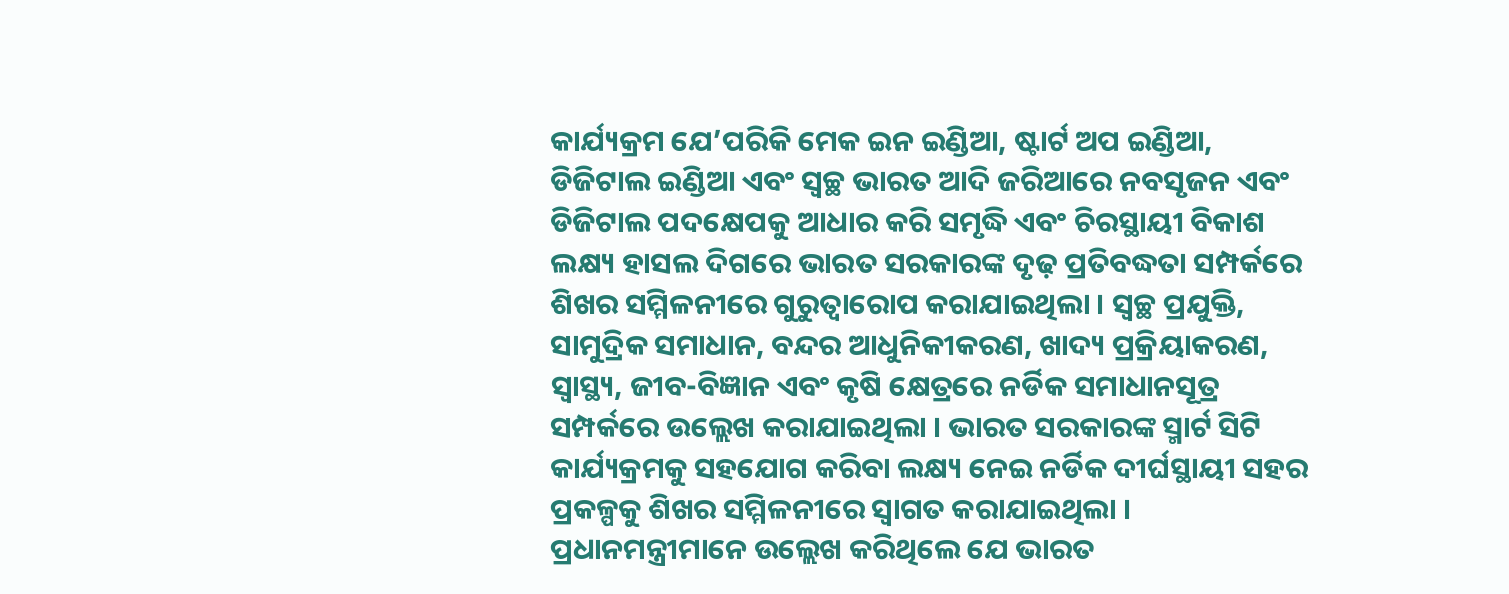କାର୍ଯ୍ୟକ୍ରମ ଯେ’ପରିକି ମେକ ଇନ ଇଣ୍ଡିଆ, ଷ୍ଟାର୍ଟ ଅପ ଇଣ୍ଡିଆ, ଡିଜିଟାଲ ଇଣ୍ଡିଆ ଏବଂ ସ୍ଵଚ୍ଛ ଭାରତ ଆଦି ଜରିଆରେ ନବସୃଜନ ଏବଂ ଡିଜିଟାଲ ପଦକ୍ଷେପକୁ ଆଧାର କରି ସମୃଦ୍ଧି ଏବଂ ଚିରସ୍ଥାୟୀ ବିକାଶ ଲକ୍ଷ୍ୟ ହାସଲ ଦିଗରେ ଭାରତ ସରକାରଙ୍କ ଦୃଢ଼ ପ୍ରତିବଦ୍ଧତା ସମ୍ପର୍କରେ ଶିଖର ସମ୍ମିଳନୀରେ ଗୁରୁତ୍ୱାରୋପ କରାଯାଇଥିଲା । ସ୍ୱଚ୍ଛ ପ୍ରଯୁକ୍ତି, ସାମୁଦ୍ରିକ ସମାଧାନ, ବନ୍ଦର ଆଧୁନିକୀକରଣ, ଖାଦ୍ୟ ପ୍ରକ୍ରିୟାକରଣ, ସ୍ୱାସ୍ଥ୍ୟ, ଜୀବ-ବିଜ୍ଞାନ ଏବଂ କୃଷି କ୍ଷେତ୍ରରେ ନର୍ଡିକ ସମାଧାନସୂତ୍ର ସମ୍ପର୍କରେ ଉଲ୍ଲେଖ କରାଯାଇଥିଲା । ଭାରତ ସରକାରଙ୍କ ସ୍ମାର୍ଟ ସିଟି କାର୍ଯ୍ୟକ୍ରମକୁ ସହଯୋଗ କରିବା ଲକ୍ଷ୍ୟ ନେଇ ନର୍ଡିକ ଦୀର୍ଘସ୍ଥାୟୀ ସହର ପ୍ରକଳ୍ପକୁ ଶିଖର ସମ୍ମିଳନୀରେ ସ୍ୱାଗତ କରାଯାଇଥିଲା ।
ପ୍ରଧାନମନ୍ତ୍ରୀମାନେ ଉଲ୍ଲେଖ କରିଥିଲେ ଯେ ଭାରତ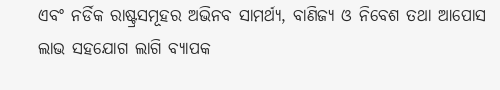ଏବଂ ନର୍ଡିକ ରାଷ୍ଟ୍ରସମୂହର ଅଭିନବ ସାମର୍ଥ୍ୟ, ବାଣିଜ୍ୟ ଓ ନିବେଶ ତଥା ଆପୋସ ଲାଭ ସହଯୋଗ ଲାଗି ବ୍ୟାପକ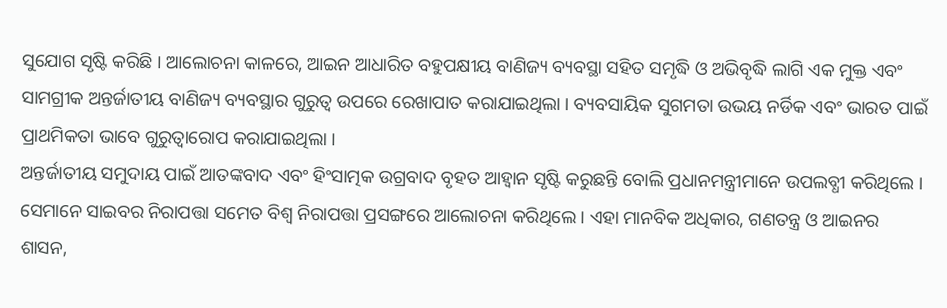ସୁଯୋଗ ସୃଷ୍ଟି କରିଛି । ଆଲୋଚନା କାଳରେ, ଆଇନ ଆଧାରିତ ବହୁପକ୍ଷୀୟ ବାଣିଜ୍ୟ ବ୍ୟବସ୍ଥା ସହିତ ସମୃଦ୍ଧି ଓ ଅଭିବୃଦ୍ଧି ଲାଗି ଏକ ମୁକ୍ତ ଏବଂ ସାମଗ୍ରୀକ ଅନ୍ତର୍ଜାତୀୟ ବାଣିଜ୍ୟ ବ୍ୟବସ୍ଥାର ଗୁରୁତ୍ୱ ଉପରେ ରେଖାପାତ କରାଯାଇଥିଲା । ବ୍ୟବସାୟିକ ସୁଗମତା ଉଭୟ ନର୍ଡିକ ଏବଂ ଭାରତ ପାଇଁ ପ୍ରାଥମିକତା ଭାବେ ଗୁରୁତ୍ୱାରୋପ କରାଯାଇଥିଲା ।
ଅନ୍ତର୍ଜାତୀୟ ସମୁଦାୟ ପାଇଁ ଆତଙ୍କବାଦ ଏବଂ ହିଂସାତ୍ମକ ଉଗ୍ରବାଦ ବୃହତ ଆହ୍ୱାନ ସୃଷ୍ଟି କରୁଛନ୍ତି ବୋଲି ପ୍ରଧାନମନ୍ତ୍ରୀମାନେ ଉପଲବ୍ଧୀ କରିଥିଲେ । ସେମାନେ ସାଇବର ନିରାପତ୍ତା ସମେତ ବିଶ୍ୱ ନିରାପତ୍ତା ପ୍ରସଙ୍ଗରେ ଆଲୋଚନା କରିଥିଲେ । ଏହା ମାନବିକ ଅଧିକାର, ଗଣତନ୍ତ୍ର ଓ ଆଇନର ଶାସନ,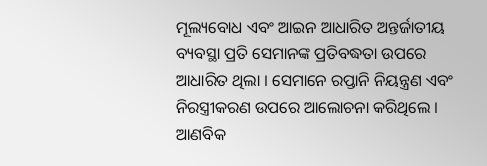ମୂଲ୍ୟବୋଧ ଏବଂ ଆଇନ ଆଧାରିତ ଅନ୍ତର୍ଜାତୀୟ ବ୍ୟବସ୍ଥା ପ୍ରତି ସେମାନଙ୍କ ପ୍ରତିବଦ୍ଧତା ଉପରେ ଆଧାରିତ ଥିଲା । ସେମାନେ ରପ୍ତାନି ନିୟନ୍ତ୍ରଣ ଏବଂ ନିରସ୍ତ୍ରୀକରଣ ଉପରେ ଆଲୋଚନା କରିଥିଲେ । ଆଣବିକ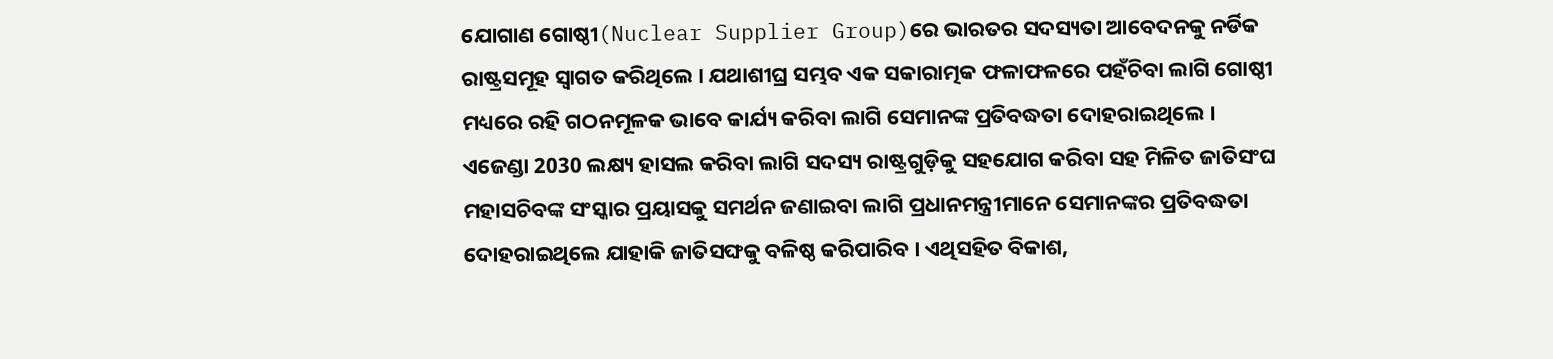ଯୋଗାଣ ଗୋଷ୍ଠୀ(Nuclear Supplier Group)ରେ ଭାରତର ସଦସ୍ୟତା ଆବେଦନକୁ ନର୍ଡିକ ରାଷ୍ଟ୍ରସମୂହ ସ୍ୱାଗତ କରିଥିଲେ । ଯଥାଶୀଘ୍ର ସମ୍ଭବ ଏକ ସକାରାତ୍ମକ ଫଳାଫଳରେ ପହଁଚିବା ଲାଗି ଗୋଷ୍ଠୀ ମଧ୍ୟରେ ରହି ଗଠନମୂଳକ ଭାବେ କାର୍ଯ୍ୟ କରିବା ଲାଗି ସେମାନଙ୍କ ପ୍ରତିବଦ୍ଧତା ଦୋହରାଇଥିଲେ ।
ଏଜେଣ୍ଡା 2030 ଲକ୍ଷ୍ୟ ହାସଲ କରିବା ଲାଗି ସଦସ୍ୟ ରାଷ୍ଟ୍ରଗୁଡ଼ିକୁ ସହଯୋଗ କରିବା ସହ ମିଳିତ ଜାତିସଂଘ ମହାସଚିବଙ୍କ ସଂସ୍କାର ପ୍ରୟାସକୁ ସମର୍ଥନ ଜଣାଇବା ଲାଗି ପ୍ରଧାନମନ୍ତ୍ରୀମାନେ ସେମାନଙ୍କର ପ୍ରତିବଦ୍ଧତା ଦୋହରାଇଥିଲେ ଯାହାକି ଜାତିସଙ୍ଘକୁ ବଳିଷ୍ଠ କରିପାରିବ । ଏଥିସହିତ ବିକାଶ,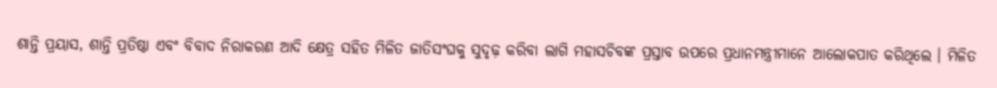ଶାନ୍ତି ପ୍ରୟାସ, ଶାନ୍ତି ପ୍ରତିଷ୍ଠା ଏବଂ ବିବାଦ ନିରାକରଣ ଆଦି କ୍ଷେତ୍ର ସହିତ ମିଳିତ ଜାତିସଂଘକୁ ସୁଦୃଢ଼ କରିବା ଲାଗି ମହାସଚିବଙ୍କ ପ୍ରସ୍ତାବ ଉପରେ ପ୍ରଧାନମନ୍ତ୍ରୀମାନେ ଆଲୋକପାତ କରିଥିଲେ । ମିଳିତ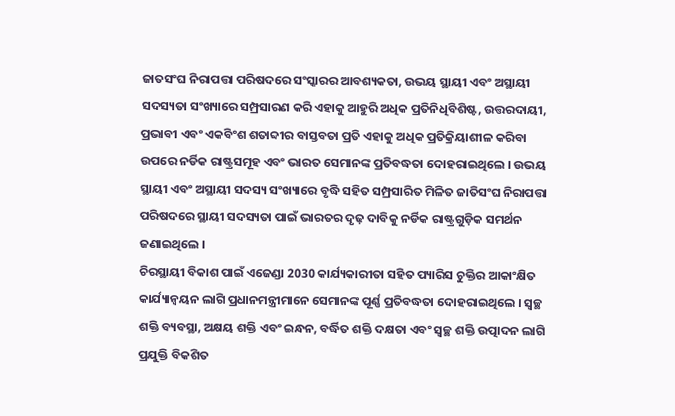ଜାତସଂଘ ନିରାପତ୍ତା ପରିଷଦରେ ସଂସ୍କାରର ଆବଶ୍ୟକତା, ଉଭୟ ସ୍ଥାୟୀ ଏବଂ ଅସ୍ଥାୟୀ ସଦସ୍ୟତା ସଂଖ୍ୟାରେ ସମ୍ପ୍ରସାରଣ କରି ଏହାକୁ ଆହୁରି ଅଧିକ ପ୍ରତିନିଧିବିଶିଷ୍ଟ, ଉତ୍ତରଦାୟୀ, ପ୍ରଭାବୀ ଏବଂ ଏକବିଂଶ ଶତାବ୍ଦୀର ବାସ୍ତବତା ପ୍ରତି ଏହାକୁ ଅଧିକ ପ୍ରତିକ୍ରିୟାଶୀଳ କରିବା ଉପରେ ନର୍ଡିକ ରାଷ୍ଟ୍ରସମୂହ ଏବଂ ଭାରତ ସେମାନଙ୍କ ପ୍ରତିବଦ୍ଧତା ଦୋହରାଇଥିଲେ । ଉଭୟ ସ୍ଥାୟୀ ଏବଂ ଅସ୍ଥାୟୀ ସଦସ୍ୟ ସଂଖ୍ୟାରେ ବୃଦ୍ଧି ସହିତ ସମ୍ପ୍ରସାରିତ ମିଳିତ ଜାତିସଂଘ ନିରାପତ୍ତା ପରିଷଦରେ ସ୍ଥାୟୀ ସଦସ୍ୟତା ପାଇଁ ଭାରତର ଦୃଢ଼ ଦାବିକୁ ନର୍ଡିକ ରାଷ୍ଟ୍ରଗୁଡ଼ିକ ସମର୍ଥନ ଜଣାଇଥିଲେ ।
ଚିରସ୍ଥାୟୀ ବିକାଶ ପାଇଁ ଏଜେଣ୍ଡା 2030 କାର୍ଯ୍ୟକାରୀତା ସହିତ ପ୍ୟାରିସ ଚୁକ୍ତିର ଆକାଂକ୍ଷିତ କାର୍ଯ୍ୟାନ୍ୱୟନ ଲାଗି ପ୍ରଧାନମନ୍ତ୍ରୀମାନେ ସେମାନଙ୍କ ପୂର୍ଣ୍ଣ ପ୍ରତିବଦ୍ଧତା ଦୋହରାଇଥିଲେ । ସ୍ୱଚ୍ଛ ଶକ୍ତି ବ୍ୟବସ୍ଥା, ଅକ୍ଷୟ ଶକ୍ତି ଏବଂ ଇନ୍ଧନ, ବର୍ଦ୍ଧିତ ଶକ୍ତି ଦକ୍ଷତା ଏବଂ ସ୍ୱଚ୍ଛ ଶକ୍ତି ଉତ୍ପାଦନ ଲାଗି ପ୍ରଯୁକ୍ତି ବିକଶିତ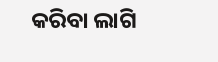କରିବା ଲାଗି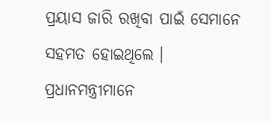ପ୍ରୟାସ ଜାରି ରଖିବା ପାଇଁ ସେମାନେ ସହମତ ହୋଇଥିଲେ । ପ୍ରଧାନମନ୍ତ୍ରୀମାନେ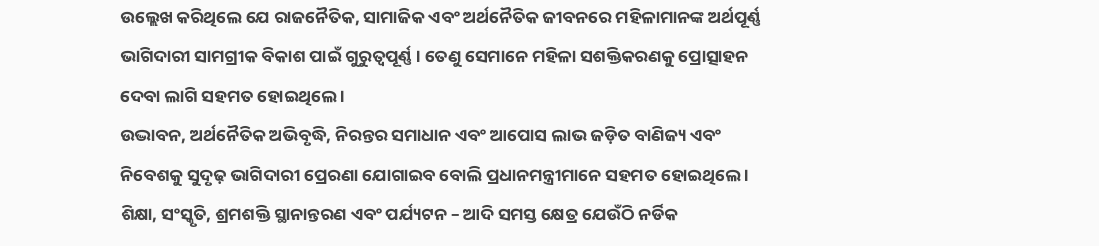ଉଲ୍ଲେଖ କରିଥିଲେ ଯେ ରାଜନୈତିକ, ସାମାଜିକ ଏବଂ ଅର୍ଥନୈତିକ ଜୀବନରେ ମହିଳାମାନଙ୍କ ଅର୍ଥପୂର୍ଣ୍ଣ ଭାଗିଦାରୀ ସାମଗ୍ରୀକ ବିକାଶ ପାଇଁ ଗୁରୁତ୍ୱପୂର୍ଣ୍ଣ । ତେଣୁ ସେମାନେ ମହିଳା ସଶକ୍ତିକରଣକୁ ପ୍ରୋତ୍ସାହନ ଦେବା ଲାଗି ସହମତ ହୋଇଥିଲେ ।
ଉଦ୍ଭାବନ, ଅର୍ଥନୈତିକ ଅଭିବୃଦ୍ଧି, ନିରନ୍ତର ସମାଧାନ ଏବଂ ଆପୋସ ଲାଭ ଜଡ଼ିତ ବାଣିଜ୍ୟ ଏବଂ ନିବେଶକୁ ସୁଦୃଢ଼ ଭାଗିଦାରୀ ପ୍ରେରଣା ଯୋଗାଇବ ବୋଲି ପ୍ରଧାନମନ୍ତ୍ରୀମାନେ ସହମତ ହୋଇଥିଲେ । ଶିକ୍ଷା, ସଂସ୍କୃତି, ଶ୍ରମଶକ୍ତି ସ୍ଥାନାନ୍ତରଣ ଏବଂ ପର୍ଯ୍ୟଟନ – ଆଦି ସମସ୍ତ କ୍ଷେତ୍ର ଯେଉଁଠି ନର୍ଡିକ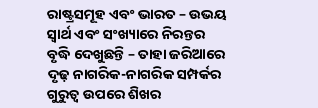ରାଷ୍ଟ୍ରସମୂହ ଏବଂ ଭାରତ – ଉଭୟ ସ୍ୱାର୍ଥ ଏବଂ ସଂଖ୍ୟାରେ ନିରନ୍ତର ବୃଦ୍ଧି ଦେଖୁଛନ୍ତି – ତାହା ଜରିଆରେ ଦୃଢ଼ ନାଗରିକ-ନାଗରିକ ସମ୍ପର୍କର ଗୁରୁତ୍ୱ ଉପରେ ଶିଖର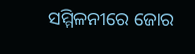ସମ୍ମିଳନୀରେ ଜୋର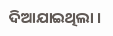ଦିଆଯାଇଥିଲା ।